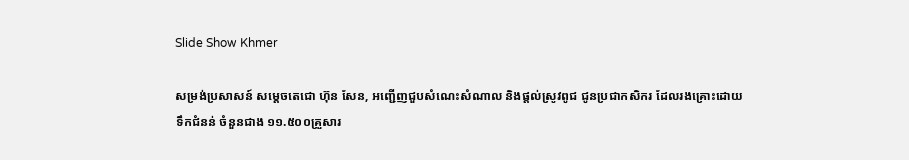Slide Show Khmer

សម្រង់ប្រសាសន៍ សម្តេចតេជោ ហ៊ុន សែន, អញ្ជើញជួបសំណេះសំណាល និងផ្តល់ស្រូវពូជ ជូនប្រជាកសិករ ដែលរងគ្រោះដោយទឹកជំនន់ ចំនួនជាង ១១.៥០០គ្រួសារ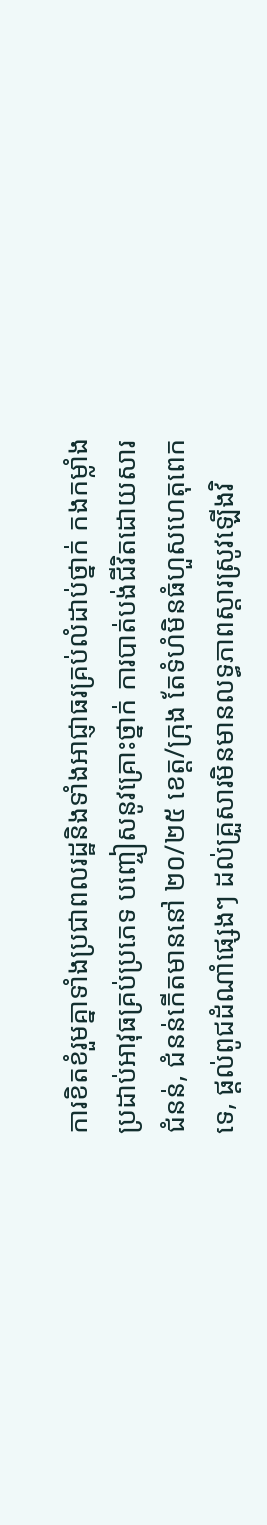ការខិតខំរួមគ្នាទាំងប្រជាពលរដ្ឋនិងទាំងអាជ្ញាធរគ្រប់លំដាប់ថ្នាក់ កងកម្លាំងប្រដាប់អាវុធគ្រប់ប្រភេទ បញ្ចៀសនូវគ្រោះថ្នាក់ ការបាត់បង់ជីវិតដោយសារជំនន់, ជំនន់កើតមាននៅ ២០/២៥ ខេត្ត/ក្រុង តែទំហំមិនធំហួសហេតុពេកទេ, ផ្តល់ពូជដំណាំផ្សេងៗ ដល់គ្រួសារមិនមានលទ្ធភាពស្តារស្រូវឡើងវិ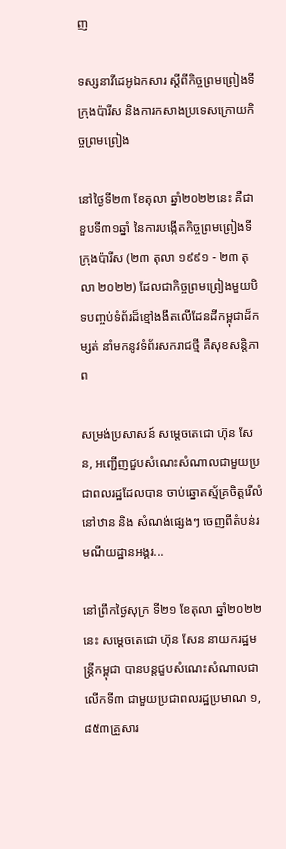ញ

ទស្សនាវីដេអូឯកសារ ស្តីពីកិច្ចព្រមព្រៀងទីក្រុងប៉ារីស និងការកសាងប្រទេសក្រោយកិច្ចព្រមព្រៀង

នៅថ្ងៃទី២៣ ខែតុលា ឆ្នាំ២០២២នេះ គឺជាខួបទី៣១ឆ្នាំ នៃការបង្កើតកិច្ចព្រមព្រៀងទីក្រុងប៉ារីស (២៣ តុលា ១៩៩១ - ២៣ តុលា ២០២២) ដែលជាកិច្ចព្រមព្រៀងមួយបិទបញ្ចប់ទំព័រដ៏ខ្មៅងងឹតលើដែនដីកម្ពុជាដ៏កម្សត់ នាំមកនូវទំព័រសករាជថ្មី គឺសុខសន្តិភាព

សម្រង់ប្រសាសន៍ សម្តេចតេជោ ហ៊ុន សែន, អញ្ជើញជួបសំណេះសំណាលជាមួយប្រជាពលរដ្ឋដែលបាន ចាប់ឆ្នោតស្ម័គ្រចិត្តរើលំនៅឋាន និង សំណង់ផ្សេងៗ ចេញពីតំបន់រមណីយដ្ឋានអង្គរ...

នៅព្រឹកថ្ងៃសុក្រ ទី២១ ខែតុលា ឆ្នាំ២០២២នេះ សម្តេចតេជោ ហ៊ុន សែន នាយករដ្ឋមន្ត្រីកម្ពុជា បានបន្តជួបសំណេះសំណាលជាលើកទី៣ ជាមួយប្រជាពលរដ្ឋប្រមាណ ១,៨៥៣គ្រួសារ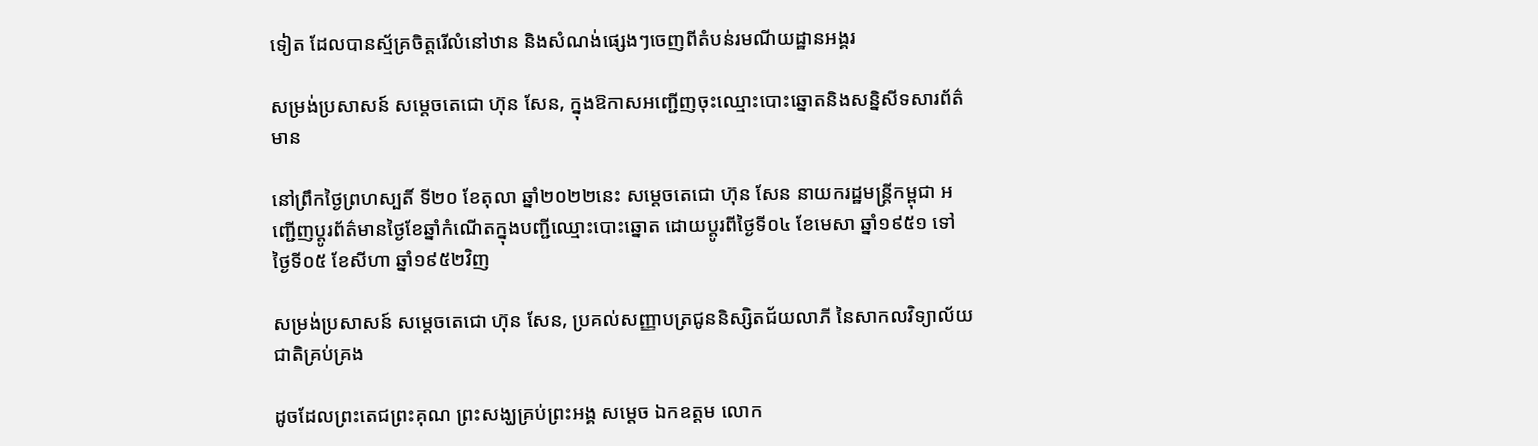ទៀត ដែលបានស្ម័គ្រចិត្តរើលំនៅឋាន និងសំណង់ផ្សេងៗចេញពីតំបន់រមណីយដ្ឋានអង្គរ

សម្រង់ប្រសាសន៍ សម្តេចតេជោ ហ៊ុន សែន, ក្នុងឱកាសអញ្ជើញចុះឈ្មោះបោះឆ្នោតនិងសន្និសីទសារព័ត៌មាន

នៅព្រឹកថ្ងៃព្រហស្បតិ៍ ទី២០ ខែតុលា ឆ្នាំ២០២២នេះ សម្តេចតេជោ ហ៊ុន សែន នាយករដ្ឋមន្ត្រីកម្ពុជា អញ្ជើញប្តូរព័ត៌មានថ្ងៃខែឆ្នាំកំណើតក្នុងបញ្ជីឈ្មោះបោះឆ្នោត ដោយប្តូរពីថ្ងៃទី០៤ ខែមេសា ឆ្នាំ១៩៥១ ទៅថ្ងៃទី០៥ ខែសីហា ឆ្នាំ១៩៥២វិញ

សម្រង់ប្រសាសន៍ សម្តេចតេជោ ហ៊ុន សែន, ប្រគល់សញ្ញាបត្រជូននិស្សិតជ័យលាភី នៃសាកលវិទ្យាល័យជាតិគ្រប់គ្រង

ដូចដែលព្រះតេជព្រះគុណ ព្រះសង្ឃគ្រប់ព្រះអង្គ សម្តេច ឯកឧត្តម លោក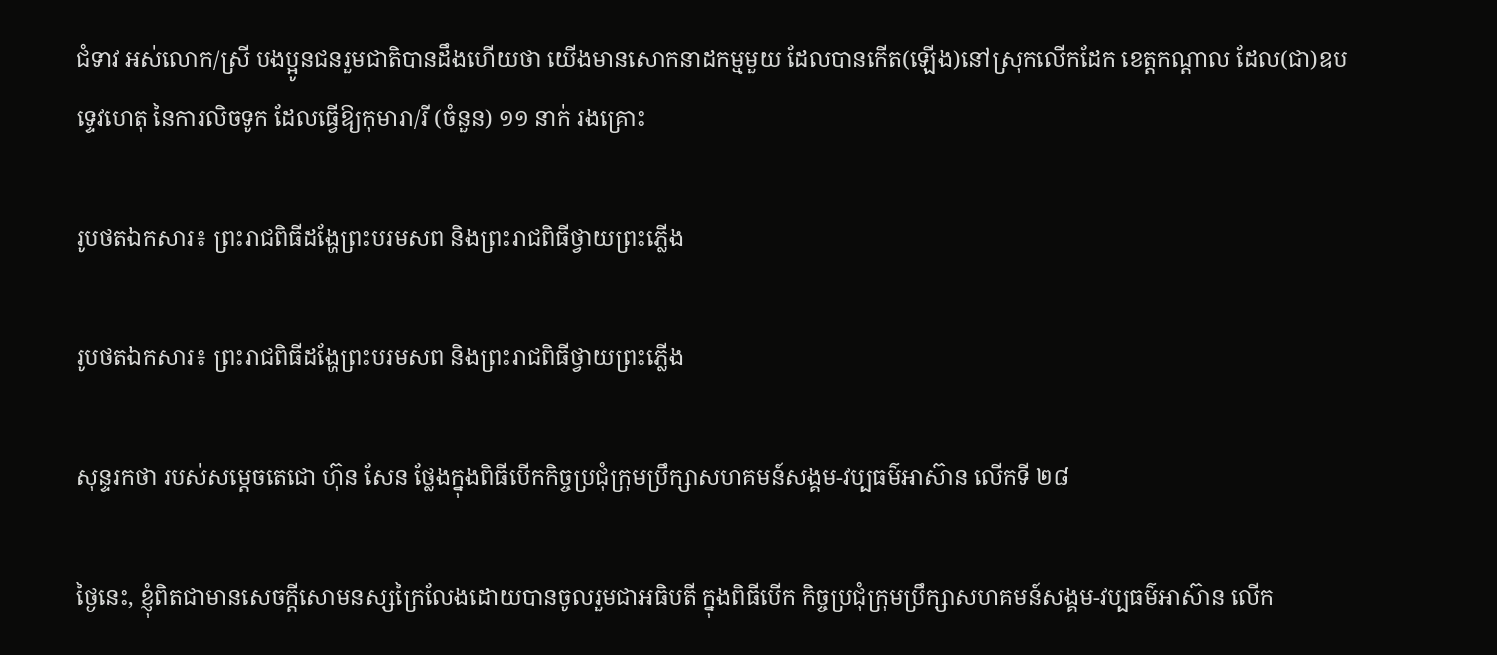ជំទាវ អស់លោក/ស្រី បងប្អូនជនរួមជាតិបានដឹងហើយថា យើងមានសោកនាដកម្មមួយ ដែលបានកើត(ឡើង)នៅស្រុកលើកដែក ខេត្តកណ្តាល ដែល(ជា)ឧបទ្ទេវហេតុ នៃការលិចទូក ដែលធ្វើឱ្យកុមារា/រី (ចំនួន) ១១ នាក់ រងគ្រោះ

រូបថតឯកសារ៖ ព្រះរាជពិធីដង្ហែព្រះបរមសព និងព្រះរាជពិធីថ្វាយព្រះភ្លើង

រូបថតឯកសារ៖ ព្រះរាជពិធីដង្ហែព្រះបរមសព និងព្រះរាជពិធីថ្វាយព្រះភ្លើង

សុន្ទរកថា របស់សម្ដេចតេជោ ហ៊ុន សែន ថ្លែងក្នុងពិធីបើកកិច្ចប្រជុំក្រុមប្រឹក្សាសហគមន៍សង្គម-វប្បធម៌អាស៊ាន លើកទី ២៨

ថ្ងៃនេះ, ខ្ញុំពិតជាមានសេចក្តីសោមនស្សក្រៃលែងដោយបានចូលរួមជាអធិបតី ក្នុងពិធីបើក កិច្ចប្រជុំក្រុមប្រឹក្សាសហគមន៍សង្គម-វប្បធម៌អាស៊ាន លើក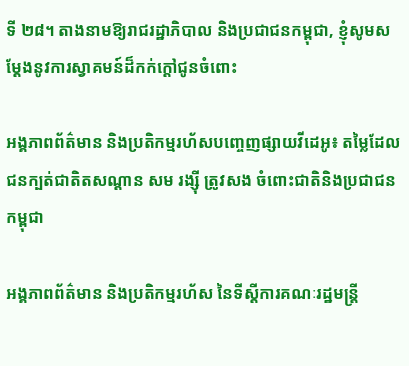ទី ២៨។ តាងនាមឱ្យរាជរដ្ឋាភិបាល និងប្រជាជនកម្ពុជា, ខ្ញុំសូមសម្ដែងនូវការស្វាគមន៍ដ៏កក់ក្តៅជូនចំពោះ

អង្គភាពព័ត៌មាន និងប្រតិកម្មរហ័សបញ្ចេញផ្សាយវីដេអូ៖ តម្លៃដែលជនក្បត់ជាតិតសណ្តាន សម រង្ស៊ី ត្រូវសង ចំពោះជាតិនិងប្រជាជនកម្ពុជា

អង្គភាពព័ត៌មាន និងប្រតិកម្មរហ័ស នៃទីស្តីការគណៈរដ្ឋមន្ត្រី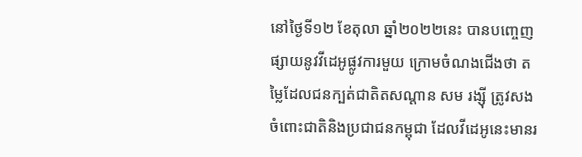នៅថ្ងៃទី១២ ខែតុលា ឆ្នាំ២០២២នេះ បានបញ្ចេញផ្សាយនូវវីដេអូផ្លូវការមួយ ក្រោមចំណងជើងថា តម្លៃដែលជនក្បត់ជាតិតសណ្តាន សម រង្ស៊ី ត្រូវសង ចំពោះជាតិនិងប្រជាជនកម្ពុជា ដែលវីដេអូនេះមានរ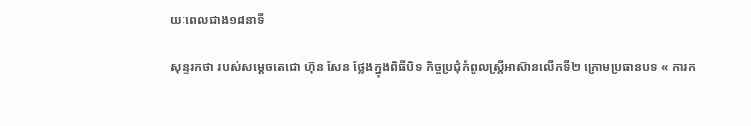យៈពេលជាង១៨នាទី

សុន្ទរកថា របស់សម្ដេចតេជោ ហ៊ុន សែន ថ្លែងក្នុងពិធីបិទ កិច្ចប្រជុំកំពូលស្ត្រីអាស៊ានលើកទី២ ក្រោមប្រធានបទ « ការក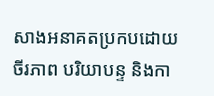សាងអនាគតប្រកបដោយចីរភាព បរិយាបន្ទ និងកា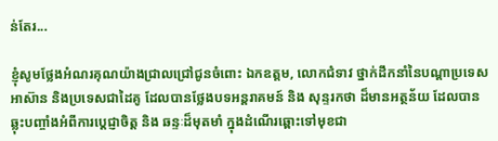ន់តែរ...

ខ្ញុំសូមថ្លែងអំណរគុណយ៉ាងជ្រាលជ្រៅជូនចំពោះ ឯកឧត្តម, លោកជំទាវ ថ្នាក់ដឹកនាំនៃបណ្តាប្រទេសអាស៊ាន និងប្រទេសជាដៃគូ ដែលបានថ្លែងបទអន្តរាគមន៍ និង សុន្ទរកថា ដ៏មានអត្ថន័យ ដែលបានឆ្លុះបញ្ចាំងអំពីការប្តេជ្ញាចិត្ត និង ឆន្ទៈដ៏មុតមាំ ក្នុងដំណើរឆ្ពោះទៅមុខជា